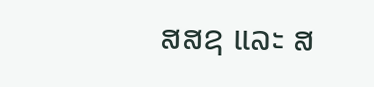ສສຊ ແລະ ສ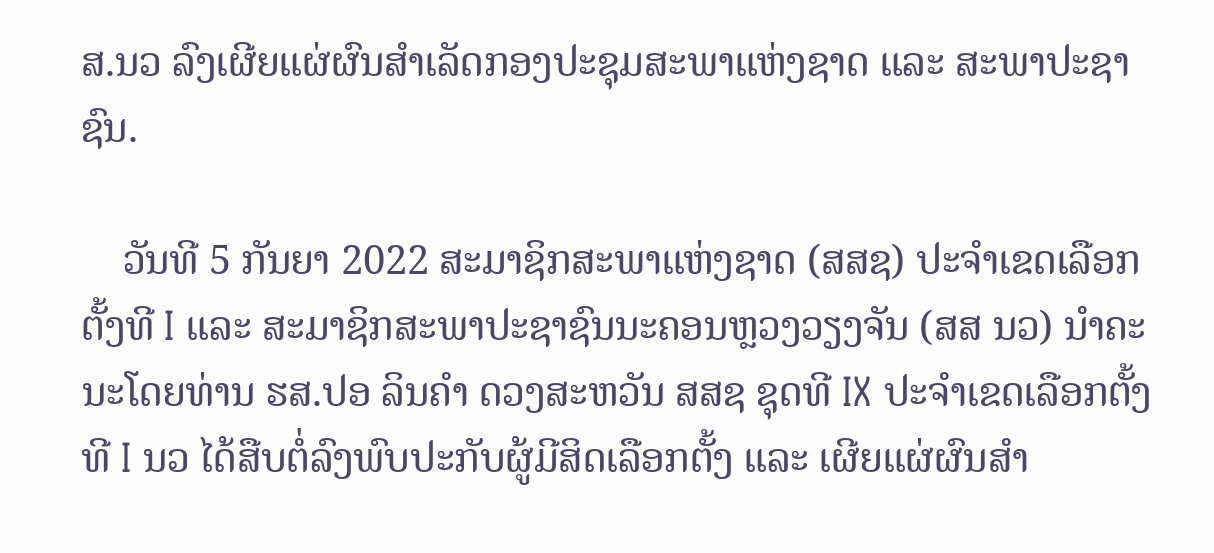ສ.ນວ ລົງເຜີຍແຜ່ຜົນສຳເລັດກອງປະຊຸມສະພາແຫ່ງຊາດ ແລະ ສະພາປະຊາຊົນ.

    ວັນທີ 5 ກັນຍາ 2022 ສະມາຊິກສະພາແຫ່ງຊາດ (ສສຊ) ປະຈຳເຂດເລືອກຕັ້ງທີ I ແລະ ສະມາຊິກສະພາປະຊາຊົນນະຄອນຫຼວງວຽງຈັນ (ສສ ນວ) ນຳຄະນະໂດຍທ່ານ ຮສ.ປອ ລິນຄຳ ດວງສະຫວັນ ສສຊ ຊຸດທີ IX ປະຈຳເຂດເລືອກຕັ້ງທີ I ນວ ໄດ້ສືບຕໍ່ລົງພົບປະກັບຜູ້ມີສິດເລືອກຕັ້ງ ແລະ ເຜີຍແຜ່ຜົນສຳ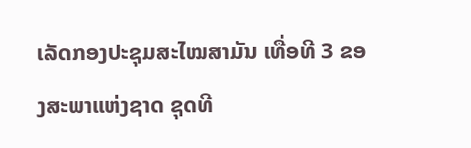ເລັດກອງປະຊຸມສະໄໝສາມັນ ເທື່ອທີ 3 ຂອງສະພາແຫ່ງຊາດ ຊຸດທີ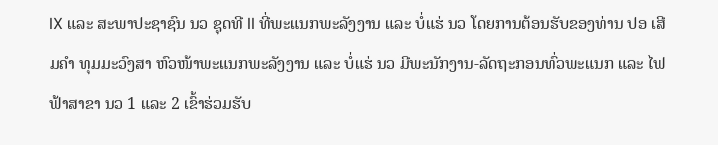IX ແລະ ສະພາປະຊາຊົນ ນວ ຊຸດທີ II ທີ່ພະແນກພະລັງງານ ແລະ ບໍ່ແຮ່ ນວ ໂດຍການຕ້ອນຮັບຂອງທ່ານ ປອ ເສີມຄຳ ທຸມມະວົງສາ ຫົວໜ້າພະແນກພະລັງງານ ແລະ ບໍ່ແຮ່ ນວ ມີພະນັກງານ-ລັດຖະກອນທົ່ວພະແນກ ແລະ ໄຟຟ້າສາຂາ ນວ 1 ແລະ 2 ເຂົ້າຮ່ວມຮັບ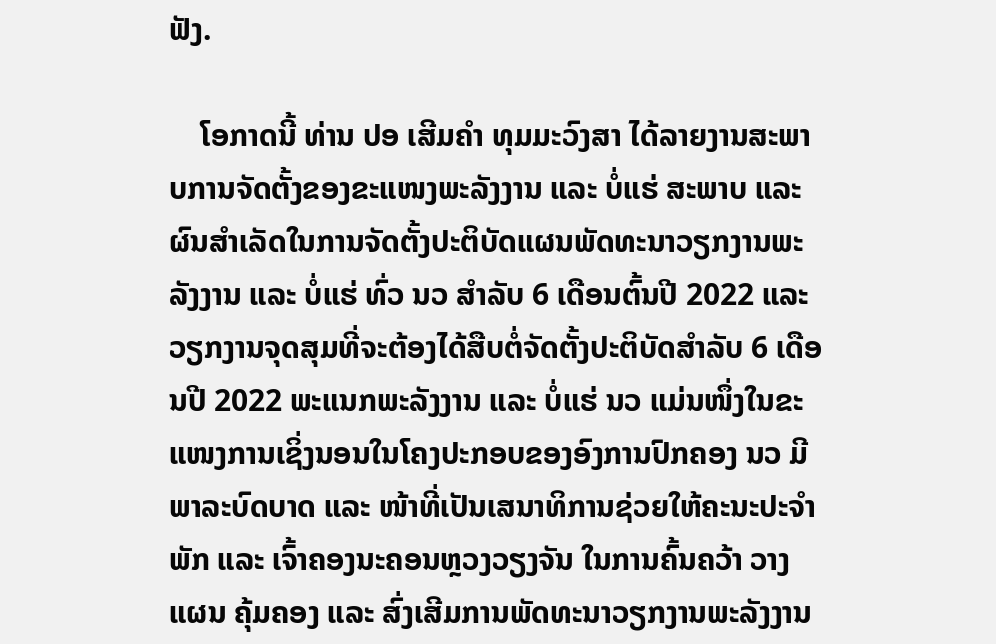ຟັງ.

    ໂອກາດນີ້ ທ່ານ ປອ ເສີມຄຳ ທຸມມະວົງສາ ໄດ້ລາຍງານສະພາບການຈັດຕັ້ງຂອງຂະແໜງພະລັງງານ ແລະ ບໍ່ແຮ່ ສະພາບ ແລະ ຜົນສຳເລັດໃນການຈັດຕັ້ງປະຕິບັດແຜນພັດທະນາວຽກງານພະລັງງານ ແລະ ບໍ່ແຮ່ ທົ່ວ ນວ ສຳລັບ 6 ເດືອນຕົ້ນປີ 2022 ແລະ ວຽກງານຈຸດສຸມທີ່ຈະຕ້ອງໄດ້ສືບຕໍ່ຈັດຕັ້ງປະຕິບັດສຳລັບ 6 ເດືອນປີ 2022 ພະແນກພະລັງງານ ແລະ ບໍ່ແຮ່ ນວ ແມ່ນໜຶ່ງໃນຂະແໜງການເຊິ່ງນອນໃນໂຄງປະກອບຂອງອົງການປົກຄອງ ນວ ມີພາລະບົດບາດ ແລະ ໜ້າທີ່ເປັນເສນາທິການຊ່ວຍໃຫ້ຄະນະປະຈຳພັກ ແລະ ເຈົ້າຄອງນະຄອນຫຼວງວຽງຈັນ ໃນການຄົ້ນຄວ້າ ວາງແຜນ ຄຸ້ມຄອງ ແລະ ສົ່ງເສີມການພັດທະນາວຽກງານພະລັງງານ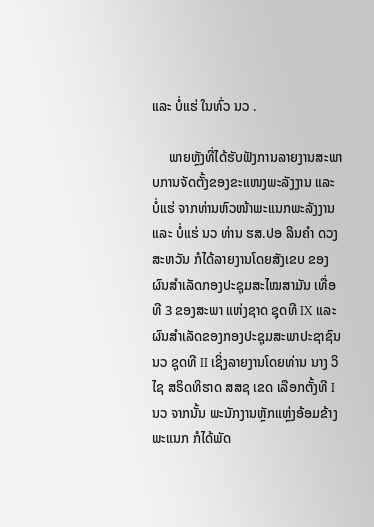ແລະ ບໍ່ແຮ່ ໃນທົ່ວ ນວ .

     ພາຍຫຼັງທີ່ໄດ້ຮັບຟັງການລາຍງານສະພາບການຈັດຕັ້ງຂອງຂະແໜງພະລັງງານ ແລະ ບໍ່ແຮ່ ຈາກທ່ານຫົວໜ້າພະແນກພະລັງງານ ແລະ ບໍ່ແຮ່ ນວ ທ່ານ ຮສ.ປອ ລິນຄຳ ດວງສະຫວັນ ກໍໄດ້ລາຍງານໂດຍສັງເຂບ ຂອງຜົນສຳເລັດກອງປະຊຸມສະໄໝສາມັນ ເທື່ອທີ 3 ຂອງສະພາ ແຫ່ງຊາດ ຊຸດທີ IX ແລະ ຜົນສຳເລັດຂອງກອງປະຊຸມສະພາປະຊາຊົນ ນວ ຊຸດທີ II ເຊິ່ງລາຍງານໂດຍທ່ານ ນາງ ວິໄຊ ສຣິດທິຮາດ ສສຊ ເຂດ ເລືອກຕັ້ງທີ I ນວ ຈາກນັ້ນ ພະນັກງານຫຼັກແຫຼ່ງອ້ອມຂ້າງພະແນກ ກໍໄດ້ພັດ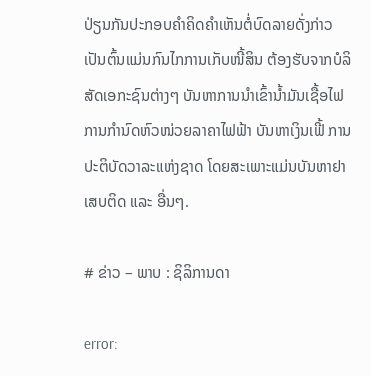ປ່ຽນກັນປະກອບຄຳຄິດຄຳເຫັນຕໍ່ບົດລາຍດັ່ງກ່າວ ເປັນຕົ້ນແມ່ນກົນໄກການເກັບໜີ້ສິນ ຕ້ອງຮັບຈາກບໍລິສັດເອກະຊົນຕ່າງໆ ບັນຫາການນຳເຂົ້ານ້ຳມັນເຊື້ອໄຟ ການກຳນົດຫົວໜ່ວຍລາຄາໄຟຟ້າ ບັນຫາເງິນເຟີ້ ການປະຕິບັດວາລະແຫ່ງຊາດ ໂດຍສະເພາະແມ່ນບັນຫາຢາເສບຕິດ ແລະ ອື່ນໆ.

# ຂ່າວ – ພາບ : ຊິລິການດາ

error: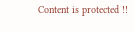Content is protected !!